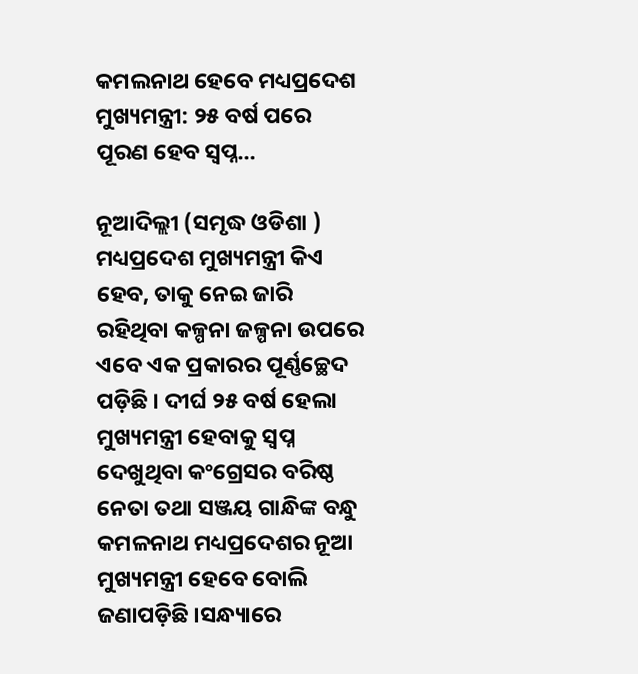କମଲନାଥ ହେବେ ମଧ୍ୟପ୍ରଦେଶ ମୁଖ୍ୟମନ୍ତ୍ରୀ: ୨୫ ବର୍ଷ ପରେ ପୂରଣ ହେବ ସ୍ୱପ୍ନ…

ନୂଆଦିଲ୍ଲୀ (ସମୃଦ୍ଧ ଓଡିଶା ) ମଧ୍ୟପ୍ରଦେଶ ମୁଖ୍ୟମନ୍ତ୍ରୀ କିଏ ହେବ, ତାକୁ ନେଇ ଜାରି ରହିଥିବା କଳ୍ପନା ଜଳ୍ପନା ଉପରେ ଏବେ ଏକ ପ୍ରକାରର ପୂର୍ଣ୍ଣଚ୍ଛେଦ ପଡ଼ିଛି । ଦୀର୍ଘ ୨୫ ବର୍ଷ ହେଲା ମୁଖ୍ୟମନ୍ତ୍ରୀ ହେବାକୁ ସ୍ୱପ୍ନ ଦେଖୁଥିବା କଂଗ୍ରେସର ବରିଷ୍ଠ ନେତା ତଥା ସଞ୍ଜୟ ଗାନ୍ଧିଙ୍କ ବନ୍ଧୁ କମଳନାଥ ମଧ୍ୟପ୍ରଦେଶର ନୂଆ ମୁଖ୍ୟମନ୍ତ୍ରୀ ହେବେ ବୋଲି ଜଣାପଡ଼ିଛି ।ସନ୍ଧ୍ୟାରେ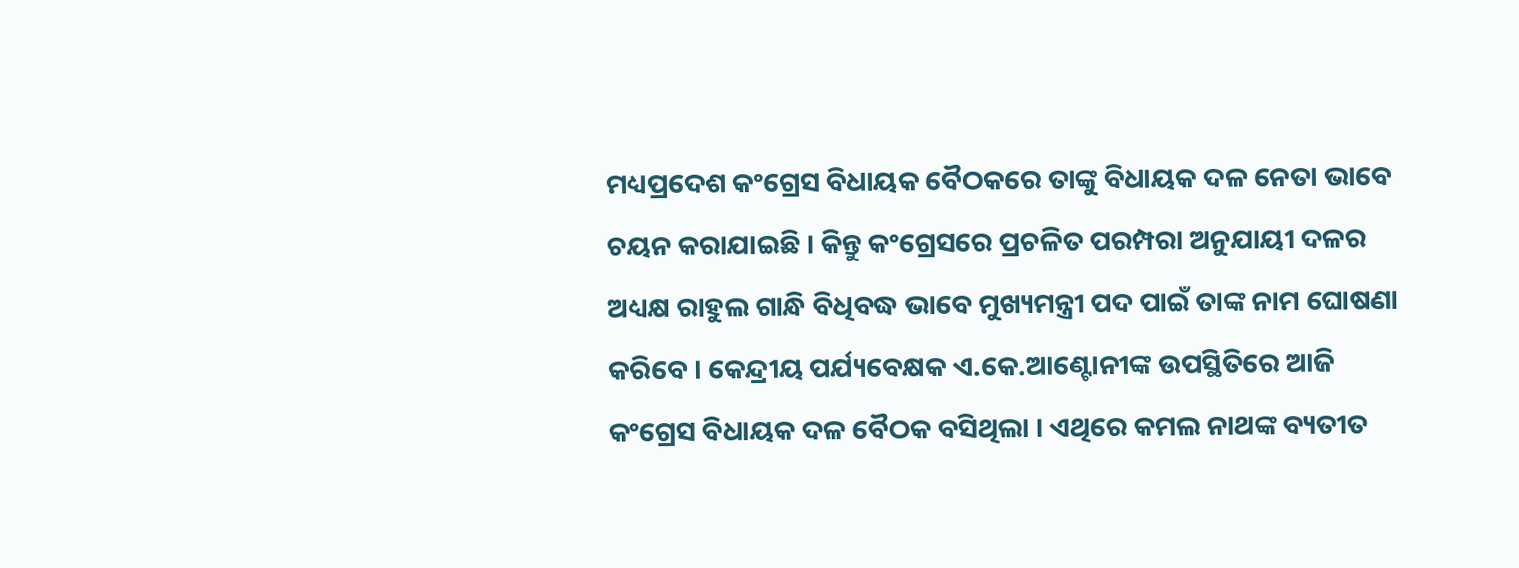ମଧ୍ୟପ୍ରଦେଶ କଂଗ୍ରେସ ବିଧାୟକ ବୈଠକରେ ତାଙ୍କୁ ବିଧାୟକ ଦଳ ନେତା ଭାବେ ଚୟନ କରାଯାଇଛି । କିନ୍ତୁ କଂଗ୍ରେସରେ ପ୍ରଚଳିତ ପରମ୍ପରା ଅନୁଯାୟୀ ଦଳର ଅଧ୍ୟକ୍ଷ ରାହୁଲ ଗାନ୍ଧି ବିଧିବଦ୍ଧ ଭାବେ ମୁଖ୍ୟମନ୍ତ୍ରୀ ପଦ ପାଇଁ ତାଙ୍କ ନାମ ଘୋଷଣା କରିବେ । କେନ୍ଦ୍ରୀୟ ପର୍ଯ୍ୟବେକ୍ଷକ ଏ.କେ.ଆଣ୍ଟୋନୀଙ୍କ ଉପସ୍ଥିତିରେ ଆଜି କଂଗ୍ରେସ ବିଧାୟକ ଦଳ ବୈଠକ ବସିଥିଲା । ଏଥିରେ କମଲ ନାଥଙ୍କ ବ୍ୟତୀତ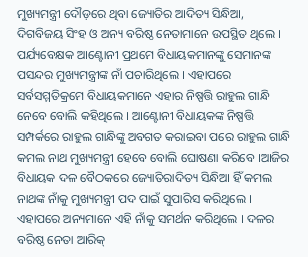ମୁଖ୍ୟମନ୍ତ୍ରୀ ଦୌଡ଼ରେ ଥିବା ଜ୍ୟୋତିର ଆଦିତ୍ୟ ସିନ୍ଧିଆ, ଦିଗବିଜୟ ସିଂହ ଓ ଅନ୍ୟ ବରିଷ୍ଠ ନେତାମାନେ ଉପସ୍ଥିତ ଥିଲେ । ପର୍ଯ୍ୟବେକ୍ଷକ ଆଣ୍ଟୋନୀ ପ୍ରଥମେ ବିଧାୟକମାନଙ୍କୁ ସେମାନଙ୍କ ପସନ୍ଦର ମୁଖ୍ୟମନ୍ତ୍ରୀଙ୍କ ନାଁ ପଚାରିଥିଲେ । ଏହାପରେ ସର୍ବସମ୍ମତିକ୍ରମେ ବିଧାୟକମାନେ ଏହାର ନିଷ୍ପତ୍ତି ରାହୁଲ ଗାନ୍ଧି ନେବେ ବୋଲି କହିଥିଲେ । ଆଣ୍ଟୋନୀ ବିଧାୟକଙ୍କ ନିଷ୍ପତ୍ତି ସମ୍ପର୍କରେ ରାହୁଲ ଗାନ୍ଧିଙ୍କୁ ଅବଗତ କରାଇବା ପରେ ରାହୁଲ ଗାନ୍ଧି  କମଲ ନାଥ ମୁଖ୍ୟମନ୍ତ୍ରୀ ହେବେ ବୋଲି ଘୋଷଣା କରିବେ ।ଆଜିର ବିଧାୟକ ଦଳ ବୈଠକରେ ଜ୍ୟୋତିରାଦିତ୍ୟ ସିନ୍ଧିଆ ହିଁ କମଲ ନାଥଙ୍କ ନାଁକୁ ମୁଖ୍ୟମନ୍ତ୍ରୀ ପଦ ପାଇଁ ସୁପାରିସ କରିଥିଲେ । ଏହାପରେ ଅନ୍ୟମାନେ ଏହି ନାଁକୁ ସମର୍ଥନ କରିଥିଲେ । ଦଳର ବରିଷ୍ଠ ନେତା ଆରିକ୍‌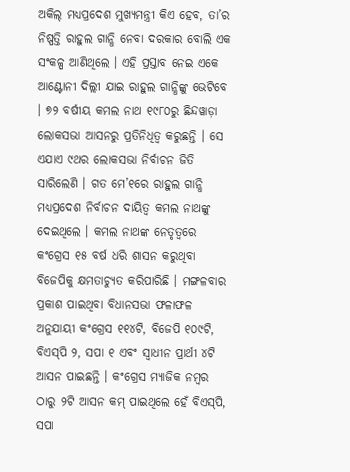ଅକିଲ୍‌ ମଧ୍ୟପ୍ରଦେଶ ମୁଖ୍ୟମନ୍ତ୍ରୀ କିଏ ହେବ, ତା’ର ନିଷ୍ପତ୍ତି ରାହୁଲ ଗାନ୍ଧି ନେବା ଦରକାର ବୋଲି ଏକ ସଂକଳ୍ପ ଆଣିଥିଲେ । ଏହି ପ୍ରସ୍ତାବ ନେଇ ଏକେ ଆଣ୍ଟୋନୀ ଦିଲ୍ଲୀ ଯାଇ ରାହୁଲ ଗାନ୍ଧିଙ୍କୁ ଭେଟିବେ । ୭୨ ବର୍ଷୀୟ କମଲ ନାଥ ୧୯୮୦ରୁ ଛିନ୍ଦୱାଡ଼ା ଲୋକସଭା ଆସନରୁ ପ୍ରତିନିଧିତ୍ୱ କରୁଛନ୍ତି । ସେ ଏଯାଏ ୯ଥର ଲୋକସଭା ନିର୍ବାଚନ ଜିତି ସାରିଲେଣି । ଗତ ମେ’୧ରେ ରାହୁଲ ଗାନ୍ଧି ମଧ୍ୟପ୍ରଦେଶ ନିର୍ବାଚନ ଦାୟିତ୍ୱ କମଲ ନାଥଙ୍କୁ ଦେଇଥିଲେ । କମଲ ନାଥଙ୍କ ନେତୃତ୍ୱରେ କଂଗ୍ରେସ ୧୫ ବର୍ଷ ଧରି ଶାସନ କରୁଥିବା ବିଜେପିକୁ କ୍ଷମତାଚ୍ୟୁତ କରିପାରିଛି । ମଙ୍ଗଳବାର ପ୍ରକାଶ ପାଇଥିବା ବିଧାନସଭା ଫଳାଫଳ ଅନୁଯାୟୀ କଂଗ୍ରେସ ୧୧୪ଟି, ବିଜେପି ୧୦୯ଟି, ବିଏସ୍‌ପି ୨, ସପା ୧ ଏବଂ ସ୍ୱାଧୀନ ପ୍ରାର୍ଥୀ ୪ଟି ଆସନ ପାଇଛନ୍ତି । କଂଗ୍ରେସ ମ୍ୟାଜିକ ନମ୍ବର ଠାରୁ ୨ଟି ଆସନ କମ୍‌ ପାଇଥିଲେ ହେଁ ବିଏସ୍‌ପି, ସପା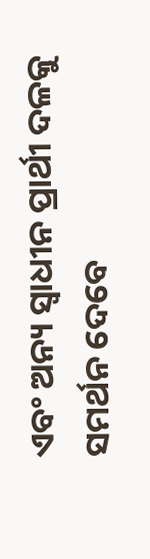ଏବଂ ଅନ୍ୟ ସ୍ୱାଧୀନ ପ୍ରାର୍ଥୀ ଦଳକୁ ସମର୍ଥନ ଦେବେ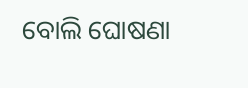ବୋଲି ଘୋଷଣା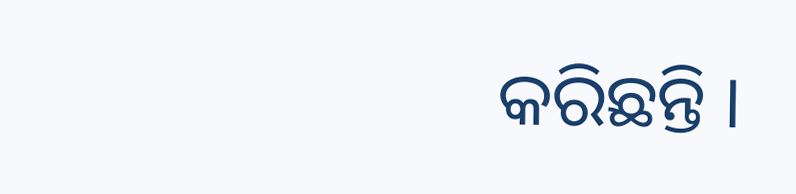କରିଛନ୍ତି ।